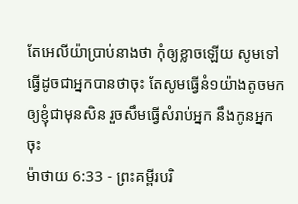តែអេលីយ៉ាប្រាប់នាងថា កុំឲ្យខ្លាចឡើយ សូមទៅធ្វើដូចជាអ្នកបានថាចុះ តែសូមធ្វើនំ១យ៉ាងតូចមកឲ្យខ្ញុំជាមុនសិន រួចសឹមធ្វើសំរាប់អ្នក នឹងកូនអ្នកចុះ
ម៉ាថាយ 6:33 - ព្រះគម្ពីរបរិ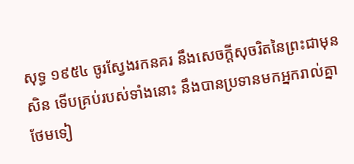សុទ្ធ ១៩៥៤ ចូរស្វែងរកនគរ នឹងសេចក្ដីសុចរិតនៃព្រះជាមុនសិន ទើបគ្រប់របស់ទាំងនោះ នឹងបានប្រទានមកអ្នករាល់គ្នាថែមទៀ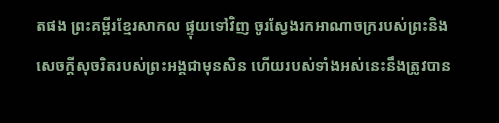តផង ព្រះគម្ពីរខ្មែរសាកល ផ្ទុយទៅវិញ ចូរស្វែងរកអាណាចក្ររបស់ព្រះនិងសេចក្ដីសុចរិតរបស់ព្រះអង្គជាមុនសិន ហើយរបស់ទាំងអស់នេះនឹងត្រូវបាន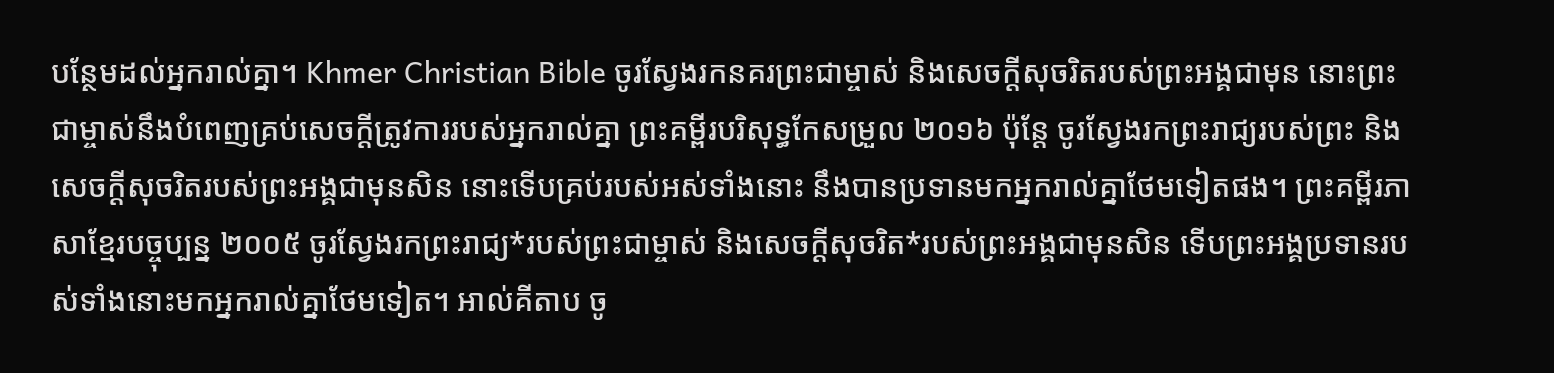បន្ថែមដល់អ្នករាល់គ្នា។ Khmer Christian Bible ចូរស្វែងរកនគរព្រះជាម្ចាស់ និងសេចក្ដីសុចរិតរបស់ព្រះអង្គជាមុន នោះព្រះជាម្ចាស់នឹងបំពេញគ្រប់សេចក្ដីត្រូវការរបស់អ្នករាល់គ្នា ព្រះគម្ពីរបរិសុទ្ធកែសម្រួល ២០១៦ ប៉ុន្តែ ចូរស្វែងរកព្រះរាជ្យរបស់ព្រះ និងសេចក្តីសុចរិតរបស់ព្រះអង្គជាមុនសិន នោះទើបគ្រប់របស់អស់ទាំងនោះ នឹងបានប្រទានមកអ្នករាល់គ្នាថែមទៀតផង។ ព្រះគម្ពីរភាសាខ្មែរបច្ចុប្បន្ន ២០០៥ ចូរស្វែងរកព្រះរាជ្យ*របស់ព្រះជាម្ចាស់ និងសេចក្ដីសុចរិត*របស់ព្រះអង្គជាមុនសិន ទើបព្រះអង្គប្រទានរបស់ទាំងនោះមកអ្នករាល់គ្នាថែមទៀត។ អាល់គីតាប ចូ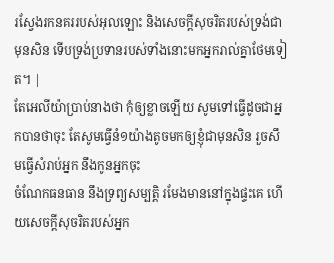រស្វែងរកនគររបស់អុលឡោះ និងសេចក្ដីសុចរិតរបស់ទ្រង់ជាមុនសិន ទើបទ្រង់ប្រទានរបស់ទាំងនោះមកអ្នករាល់គ្នាថែមទៀត។ |
តែអេលីយ៉ាប្រាប់នាងថា កុំឲ្យខ្លាចឡើយ សូមទៅធ្វើដូចជាអ្នកបានថាចុះ តែសូមធ្វើនំ១យ៉ាងតូចមកឲ្យខ្ញុំជាមុនសិន រួចសឹមធ្វើសំរាប់អ្នក នឹងកូនអ្នកចុះ
ចំណែកធនធាន នឹងទ្រព្យសម្បត្តិ រមែងមាននៅក្នុងផ្ទះគេ ហើយសេចក្ដីសុចរិតរបស់អ្នក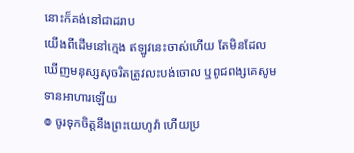នោះក៏គង់នៅជាដរាប
យើងពីដើមនៅក្មេង ឥឡូវនេះចាស់ហើយ តែមិនដែលឃើញមនុស្សសុចរិតត្រូវលះបង់ចោល ឬពូជពង្សគេសូមទានអាហារឡើយ
៙ ចូរទុកចិត្តនឹងព្រះយេហូវ៉ា ហើយប្រ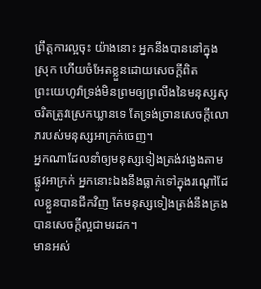ព្រឹត្តការល្អចុះ យ៉ាងនោះ អ្នកនឹងបាននៅក្នុងស្រុក ហើយចំអែតខ្លួនដោយសេចក្ដីពិត
ព្រះយេហូវ៉ាទ្រង់មិនព្រមឲ្យព្រលឹងនៃមនុស្សសុចរិតត្រូវស្រេកឃ្លានទេ តែទ្រង់ច្រានសេចក្ដីលោភរបស់មនុស្សអាក្រក់ចេញ។
អ្នកណាដែលនាំឲ្យមនុស្សទៀងត្រង់វង្វេងតាមផ្លូវអាក្រក់ អ្នកនោះឯងនឹងធ្លាក់ទៅក្នុងរណ្តៅដែលខ្លួនបានជីកវិញ តែមនុស្សទៀងត្រង់នឹងគ្រងបានសេចក្ដីល្អជាមរដក។
មានអស់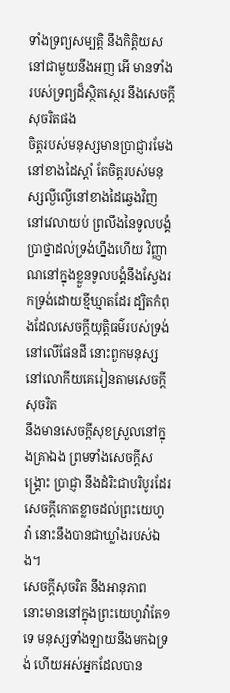ទាំងទ្រព្យសម្បត្តិ នឹងកិត្តិយស នៅជាមួយនឹងអញ អើ មានទាំងរបស់ទ្រព្យដ៏ស្ថិតស្ថេរ នឹងសេចក្ដីសុចរិតផង
ចិត្តរបស់មនុស្សមានប្រាជ្ញារមែងនៅខាងដៃស្តាំ តែចិត្តរបស់មនុស្សល្ងីល្ងើនៅខាងដៃឆ្វេងវិញ
នៅវេលាយប់ ព្រលឹងនៃទូលបង្គំប្រាថ្នាដល់ទ្រង់ហ្នឹងហើយ វិញ្ញាណនៅក្នុងខ្លួនទូលបង្គំនឹងស្វែងរកទ្រង់ដោយខ្មីឃ្មាតដែរ ដ្បិតកំពុងដែលសេចក្ដីយុត្តិធម៌របស់ទ្រង់នៅលើផែនដី នោះពួកមនុស្សនៅលោកីយគេរៀនតាមសេចក្ដីសុចរិត
នឹងមានសេចក្ដីសុខស្រួលនៅក្នុងគ្រាឯង ព្រមទាំងសេចក្ដីសង្គ្រោះ ប្រាជ្ញា នឹងដំរិះជាបរិបូរដែរ សេចក្ដីកោតខ្លាចដល់ព្រះយេហូវ៉ា នោះនឹងបានជាឃ្លាំងរបស់ឯង។
សេចក្ដីសុចរិត នឹងអានុភាព នោះមាននៅក្នុងព្រះយេហូវ៉ាតែ១ទេ មនុស្សទាំងឡាយនឹងមកឯទ្រង់ ហើយអស់អ្នកដែលបាន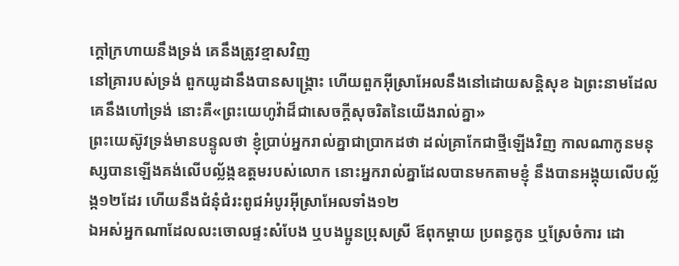ក្តៅក្រហាយនឹងទ្រង់ គេនឹងត្រូវខ្មាសវិញ
នៅគ្រារបស់ទ្រង់ ពួកយូដានឹងបានសង្គ្រោះ ហើយពួកអ៊ីស្រាអែលនឹងនៅដោយសន្តិសុខ ឯព្រះនាមដែលគេនឹងហៅទ្រង់ នោះគឺ«ព្រះយេហូវ៉ាដ៏ជាសេចក្ដីសុចរិតនៃយើងរាល់គ្នា»
ព្រះយេស៊ូវទ្រង់មានបន្ទូលថា ខ្ញុំប្រាប់អ្នករាល់គ្នាជាប្រាកដថា ដល់គ្រាកែជាថ្មីឡើងវិញ កាលណាកូនមនុស្សបានឡើងគង់លើបល្ល័ង្កឧត្តមរបស់លោក នោះអ្នករាល់គ្នាដែលបានមកតាមខ្ញុំ នឹងបានអង្គុយលើបល្ល័ង្ក១២ដែរ ហើយនឹងជំនុំជំរះពូជអំបូរអ៊ីស្រាអែលទាំង១២
ឯអស់អ្នកណាដែលលះចោលផ្ទះសំបែង ឬបងប្អូនប្រុសស្រី ឪពុកម្តាយ ប្រពន្ធកូន ឬស្រែចំការ ដោ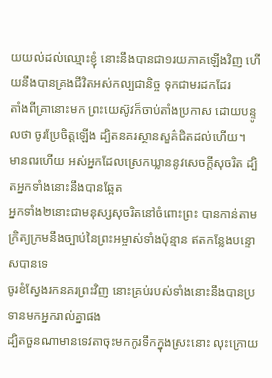យយល់ដល់ឈ្មោះខ្ញុំ នោះនឹងបានជា១រយភាគឡើងវិញ ហើយនឹងបានគ្រងជីវិតអស់កល្បជានិច្ច ទុកជាមរដកដែរ
តាំងពីគ្រានោះមក ព្រះយេស៊ូវក៏ចាប់តាំងប្រកាស ដោយបន្ទូលថា ចូរប្រែចិត្តឡើង ដ្បិតនគរស្ថានសួគ៌ជិតដល់ហើយ។
មានពរហើយ អស់អ្នកដែលស្រេកឃ្លាននូវសេចក្ដីសុចរិត ដ្បិតអ្នកទាំងនោះនឹងបានឆ្អែត
អ្នកទាំង២នោះជាមនុស្សសុចរិតនៅចំពោះព្រះ បានកាន់តាមក្រិត្យក្រមនឹងច្បាប់នៃព្រះអម្ចាស់ទាំងប៉ុន្មាន ឥតកន្លែងបន្ទោសបានទេ
ចូរខំស្វែងរកនគរព្រះវិញ នោះគ្រប់របស់ទាំងនោះនឹងបានប្រទានមកអ្នករាល់គ្នាផង
ដ្បិតចួនណាមានទេវតាចុះមកកូរទឹកក្នុងស្រះនោះ លុះក្រោយ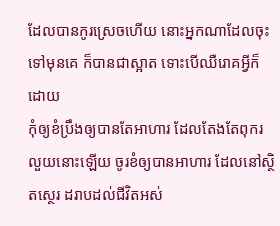ដែលបានកូរស្រេចហើយ នោះអ្នកណាដែលចុះទៅមុនគេ ក៏បានជាស្អាត ទោះបើឈឺរោគអ្វីក៏ដោយ
កុំឲ្យខំប្រឹងឲ្យបានតែអាហារ ដែលតែងតែពុករលួយនោះឡើយ ចូរខំឲ្យបានអាហារ ដែលនៅស្ថិតស្ថេរ ដរាបដល់ជីវិតអស់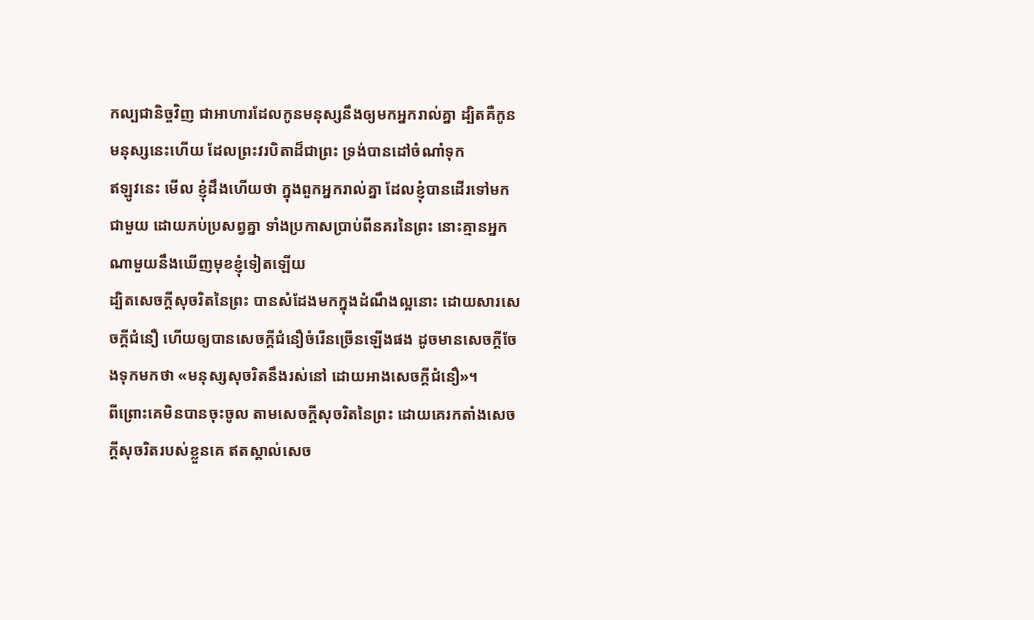កល្បជានិច្ចវិញ ជាអាហារដែលកូនមនុស្សនឹងឲ្យមកអ្នករាល់គ្នា ដ្បិតគឺកូនមនុស្សនេះហើយ ដែលព្រះវរបិតាដ៏ជាព្រះ ទ្រង់បានដៅចំណាំទុក
ឥឡូវនេះ មើល ខ្ញុំដឹងហើយថា ក្នុងពួកអ្នករាល់គ្នា ដែលខ្ញុំបានដើរទៅមកជាមួយ ដោយភប់ប្រសព្វគ្នា ទាំងប្រកាសប្រាប់ពីនគរនៃព្រះ នោះគ្មានអ្នកណាមួយនឹងឃើញមុខខ្ញុំទៀតឡើយ
ដ្បិតសេចក្ដីសុចរិតនៃព្រះ បានសំដែងមកក្នុងដំណឹងល្អនោះ ដោយសារសេចក្ដីជំនឿ ហើយឲ្យបានសេចក្ដីជំនឿចំរើនច្រើនឡើងផង ដូចមានសេចក្ដីចែងទុកមកថា «មនុស្សសុចរិតនឹងរស់នៅ ដោយអាងសេចក្ដីជំនឿ»។
ពីព្រោះគេមិនបានចុះចូល តាមសេចក្ដីសុចរិតនៃព្រះ ដោយគេរកតាំងសេចក្ដីសុចរិតរបស់ខ្លួនគេ ឥតស្គាល់សេច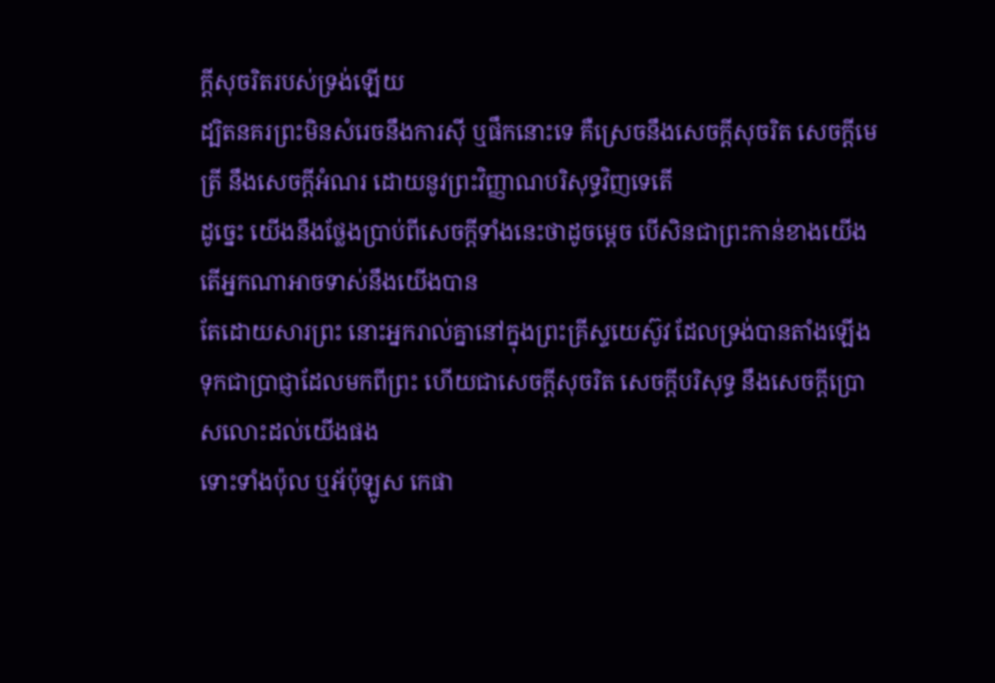ក្ដីសុចរិតរបស់ទ្រង់ឡើយ
ដ្បិតនគរព្រះមិនសំរេចនឹងការស៊ី ឬផឹកនោះទេ គឺស្រេចនឹងសេចក្ដីសុចរិត សេចក្ដីមេត្រី នឹងសេចក្ដីអំណរ ដោយនូវព្រះវិញ្ញាណបរិសុទ្ធវិញទេតើ
ដូច្នេះ យើងនឹងថ្លែងប្រាប់ពីសេចក្ដីទាំងនេះថាដូចម្តេច បើសិនជាព្រះកាន់ខាងយើង តើអ្នកណាអាចទាស់នឹងយើងបាន
តែដោយសារព្រះ នោះអ្នករាល់គ្នានៅក្នុងព្រះគ្រីស្ទយេស៊ូវ ដែលទ្រង់បានតាំងឡើង ទុកជាប្រាជ្ញាដែលមកពីព្រះ ហើយជាសេចក្ដីសុចរិត សេចក្ដីបរិសុទ្ធ នឹងសេចក្ដីប្រោសលោះដល់យើងផង
ទោះទាំងប៉ុល ឬអ័ប៉ុឡូស កេផា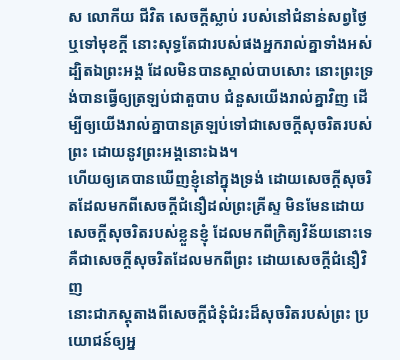ស លោកីយ ជីវិត សេចក្ដីស្លាប់ របស់នៅជំនាន់សព្វថ្ងៃ ឬទៅមុខក្តី នោះសុទ្ធតែជារបស់ផងអ្នករាល់គ្នាទាំងអស់
ដ្បិតឯព្រះអង្គ ដែលមិនបានស្គាល់បាបសោះ នោះព្រះទ្រង់បានធ្វើឲ្យត្រឡប់ជាតួបាប ជំនួសយើងរាល់គ្នាវិញ ដើម្បីឲ្យយើងរាល់គ្នាបានត្រឡប់ទៅជាសេចក្ដីសុចរិតរបស់ព្រះ ដោយនូវព្រះអង្គនោះឯង។
ហើយឲ្យគេបានឃើញខ្ញុំនៅក្នុងទ្រង់ ដោយសេចក្ដីសុចរិតដែលមកពីសេចក្ដីជំនឿដល់ព្រះគ្រីស្ទ មិនមែនដោយសេចក្ដីសុចរិតរបស់ខ្លួនខ្ញុំ ដែលមកពីក្រិត្យវិន័យនោះទេ គឺជាសេចក្ដីសុចរិតដែលមកពីព្រះ ដោយសេចក្ដីជំនឿវិញ
នោះជាភស្តុតាងពីសេចក្ដីជំនុំជំរះដ៏សុចរិតរបស់ព្រះ ប្រយោជន៍ឲ្យអ្ន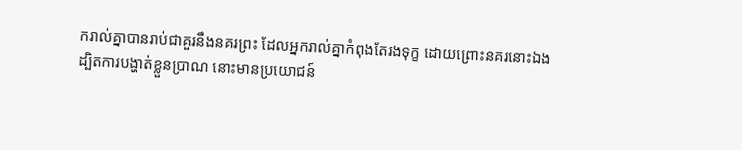ករាល់គ្នាបានរាប់ជាគួរនឹងនគរព្រះ ដែលអ្នករាល់គ្នាកំពុងតែរងទុក្ខ ដោយព្រោះនគរនោះឯង
ដ្បិតការបង្ហាត់ខ្លួនប្រាណ នោះមានប្រយោជន៍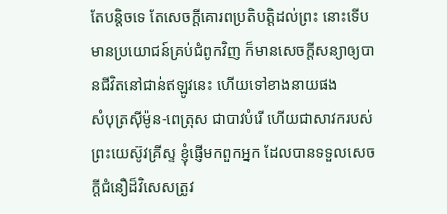តែបន្តិចទេ តែសេចក្ដីគោរពប្រតិបត្តិដល់ព្រះ នោះទើបមានប្រយោជន៍គ្រប់ជំពូកវិញ ក៏មានសេចក្ដីសន្យាឲ្យបានជីវិតនៅជាន់ឥឡូវនេះ ហើយទៅខាងនាយផង
សំបុត្រស៊ីម៉ូន-ពេត្រុស ជាបាវបំរើ ហើយជាសាវករបស់ព្រះយេស៊ូវគ្រីស្ទ ខ្ញុំផ្ញើមកពួកអ្នក ដែលបានទទួលសេចក្ដីជំនឿដ៏វិសេសត្រូវ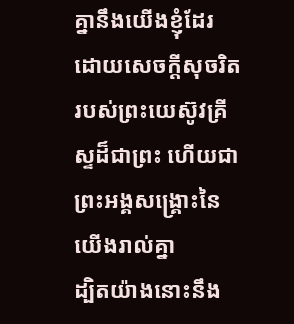គ្នានឹងយើងខ្ញុំដែរ ដោយសេចក្ដីសុចរិតរបស់ព្រះយេស៊ូវគ្រីស្ទដ៏ជាព្រះ ហើយជាព្រះអង្គសង្គ្រោះនៃយើងរាល់គ្នា
ដ្បិតយ៉ាងនោះនឹង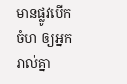មានផ្លូវបើកចំហ ឲ្យអ្នករាល់គ្នា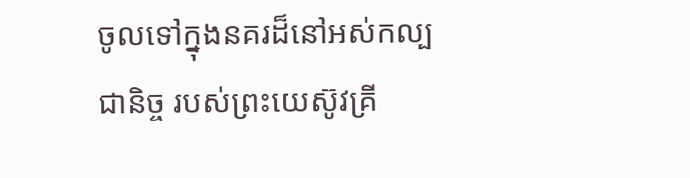ចូលទៅក្នុងនគរដ៏នៅអស់កល្បជានិច្ច របស់ព្រះយេស៊ូវគ្រី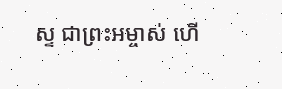ស្ទ ជាព្រះអម្ចាស់ ហើ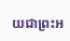យជាព្រះអ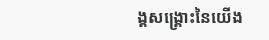ង្គសង្គ្រោះនៃយើង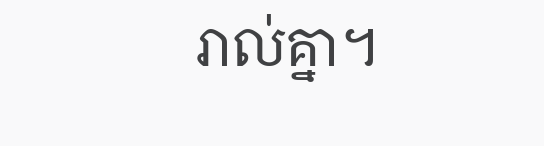រាល់គ្នា។